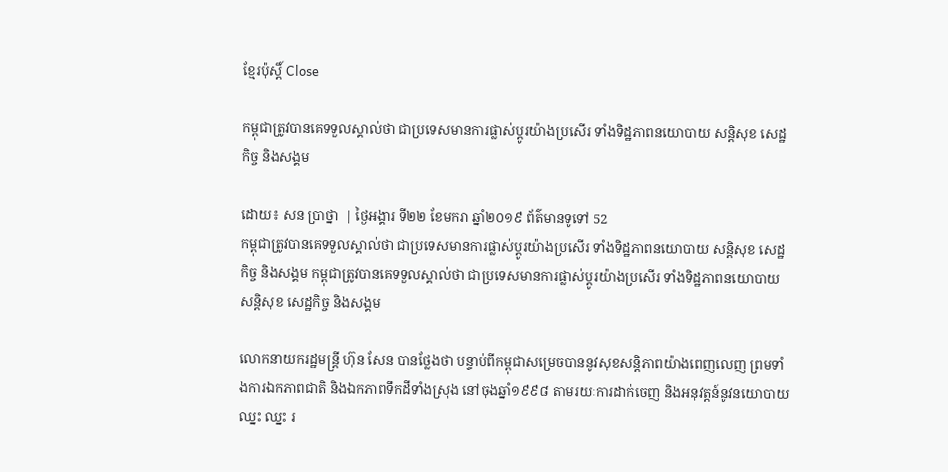ខ្មែរប៉ុស្ដិ៍ Close

កម្ពុជាត្រូវបានគេទទួលស្គាល់ថា ជាប្រទេសមានការផ្លាស់ប្តូរយ៉ាងប្រសើរ ទាំងទិដ្ឋភាពនយោបាយ សន្តិសុខ សេដ្ឋកិច្ច និងសង្គម

ដោយ៖ សន ប្រាថ្នា  | ថ្ងៃអង្គារ ទី២២ ខែមករា ឆ្នាំ២០១៩ ព័ត៌មានទូទៅ 52
កម្ពុជាត្រូវបានគេទទួលស្គាល់ថា ជាប្រទេសមានការផ្លាស់ប្តូរយ៉ាងប្រសើរ ទាំងទិដ្ឋភាពនយោបាយ សន្តិសុខ សេដ្ឋកិច្ច និងសង្គម កម្ពុជាត្រូវបានគេទទួលស្គាល់ថា ជាប្រទេសមានការផ្លាស់ប្តូរយ៉ាងប្រសើរ ទាំងទិដ្ឋភាពនយោបាយ សន្តិសុខ សេដ្ឋកិច្ច និងសង្គម

លោកនាយករដ្ឋមន្រ្តី ហ៊ុន សែន បានថ្លែងថា បន្ទាប់ពីកម្ពុជាសម្រេចបាននូវសុខសន្តិភាពយ៉ាងពេញលេញ ព្រមទាំងការឯកភាពជាតិ និងឯកភាពទឹកដីទាំងស្រុង នៅចុងឆ្នាំ១៩៩៨ តាមរយៈការដាក់ចេញ និងអនុវត្តន៍នូវនយោបាយឈ្នះ ឈ្នះ រ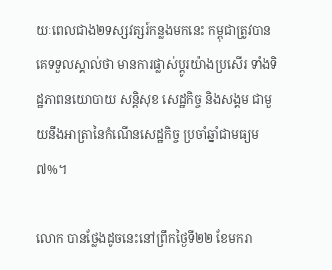យៈពេលជាង២ទស្សវត្សរ៍កន្លងមកនេះ កម្ពុជាត្រូវបានគេទទួលស្គាល់ថា មានការផ្លាស់ប្តូរយ៉ាងប្រសើរ ទាំងទិដ្ឋភាពនយោបាយ សន្តិសុខ សេដ្ឋកិច្ច និងសង្គម ជាមួយនឹងអាត្រានៃកំណើនសេដ្ឋកិច្ច ប្រចាំឆ្នាំជាមធ្យម៧%។

លោក បានថ្លែងដូចនេះនៅព្រឹកថ្ងៃទី២២ ខែមករា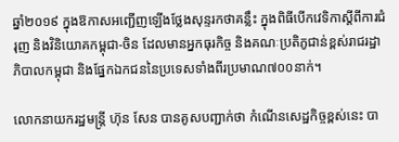ឆ្នាំ២០១៩ ក្នុងឱកាសអញ្ជើញឡើងថ្លែងសុន្ទរកថាគន្លឹះ ក្នុងពិធីបើកវេទិកាស្តីពីការជំរុញ និងវិនិយោគកម្ពុជា-ចិន ដែលមានអ្នកធុរកិច្ច និងគណៈប្រតិភូជាន់ខ្ពស់រាជរដ្ឋាភិបាលកម្ពុជា និងផ្នែកឯកជននៃប្រទេសទាំងពីរប្រមាណ៧០០នាក់។

លោកនាយករដ្ឋមន្រ្តី ហ៊ុន សែន បានគូសបញ្ជាក់ថា កំណើនសេដ្ឋកិច្ចខ្ពស់នេះ បា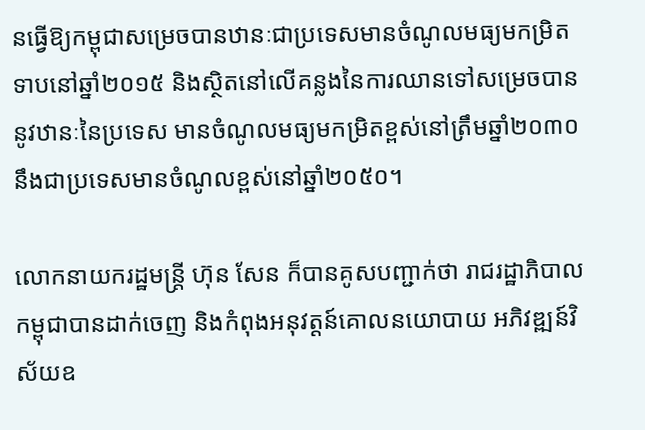នធ្វើឱ្យកម្ពុជាសម្រេចបានឋានៈជាប្រទេសមានចំណូលមធ្យមកម្រិតទាបនៅឆ្នាំ២០១៥ និងស្ថិតនៅលើគន្លងនៃការឈានទៅសម្រេចបាននូវឋានៈនៃប្រទេស មានចំណូលមធ្យមកម្រិតខ្ពស់នៅត្រឹមឆ្នាំ២០៣០ នឹងជាប្រទេសមានចំណូលខ្ពស់នៅឆ្នាំ២០៥០។

លោកនាយករដ្ឋមន្រ្តី ហ៊ុន សែន ក៏បានគូសបញ្ជាក់ថា រាជរដ្ឋាភិបាលកម្ពុជាបានដាក់ចេញ និងកំពុងអនុវត្តន៍គោលនយោបាយ អភិវឌ្ឍន៍វិស័យឧ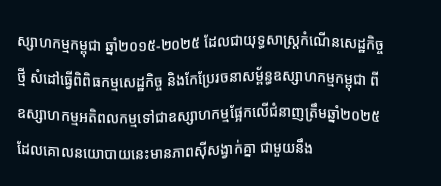ស្សាហកម្មកម្ពុជា ឆ្នាំ២០១៥-២០២៥ ដែលជាយុទ្ធសាស្រ្តកំណើនសេដ្ឋកិច្ចថ្មី សំដៅធ្វើពិពិធកម្មសេដ្ឋកិច្ច និងកែប្រែរចនាសម្ព័ន្ធឧស្សាហកម្មកម្ពុជា ពីឧស្សាហកម្មអតិពលកម្មទៅជាឧស្សាហកម្មផ្អែកលើជំនាញត្រឹមឆ្នាំ២០២៥ ដែលគោលនយោបាយនេះមានភាពស៊ីសង្វាក់គ្នា ជាមួយនឹង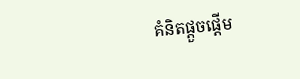គំនិតផ្តួចផ្តើម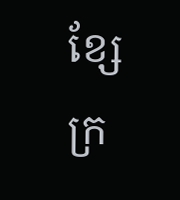ខ្សែក្រ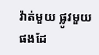វ៉ាត់មួយ ផ្លូវមួយផងដែ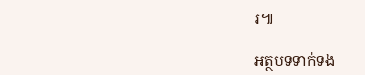រ៕

អត្ថបទទាក់ទង